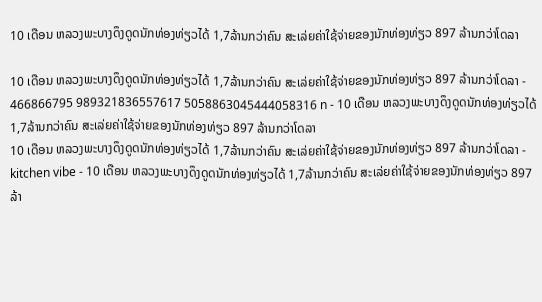10 ເດືອນ ຫລວງພະບາງດຶງດູດນັກທ່ອງທ່ຽວໄດ້ 1,7ລ້ານກວ່າຄົນ ສະເລ່ຍຄ່າໃຊ້ຈ່າຍຂອງນັກທ່ອງທ່ຽວ 897 ລ້ານກວ່າໂດລາ

10 ເດືອນ ຫລວງພະບາງດຶງດູດນັກທ່ອງທ່ຽວໄດ້ 1,7ລ້ານກວ່າຄົນ ສະເລ່ຍຄ່າໃຊ້ຈ່າຍຂອງນັກທ່ອງທ່ຽວ 897 ລ້ານກວ່າໂດລາ - 466866795 989321836557617 5058863045444058316 n - 10 ເດືອນ ຫລວງພະບາງດຶງດູດນັກທ່ອງທ່ຽວໄດ້ 1,7ລ້ານກວ່າຄົນ ສະເລ່ຍຄ່າໃຊ້ຈ່າຍຂອງນັກທ່ອງທ່ຽວ 897 ລ້ານກວ່າໂດລາ
10 ເດືອນ ຫລວງພະບາງດຶງດູດນັກທ່ອງທ່ຽວໄດ້ 1,7ລ້ານກວ່າຄົນ ສະເລ່ຍຄ່າໃຊ້ຈ່າຍຂອງນັກທ່ອງທ່ຽວ 897 ລ້ານກວ່າໂດລາ - kitchen vibe - 10 ເດືອນ ຫລວງພະບາງດຶງດູດນັກທ່ອງທ່ຽວໄດ້ 1,7ລ້ານກວ່າຄົນ ສະເລ່ຍຄ່າໃຊ້ຈ່າຍຂອງນັກທ່ອງທ່ຽວ 897 ລ້າ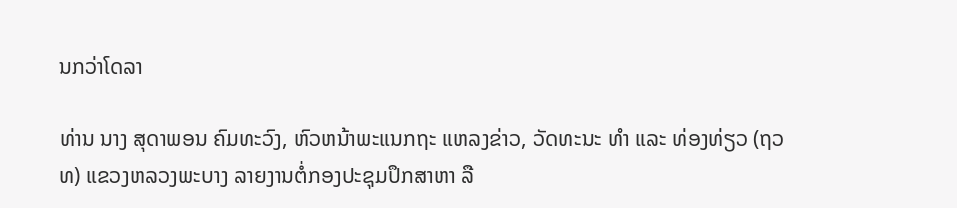ນກວ່າໂດລາ

ທ່ານ ນາງ ສຸດາພອນ ຄົມທະວົງ, ຫົວຫນ້າພະແນກຖະ ແຫລງຂ່າວ, ວັດທະນະ ທຳ ແລະ ທ່ອງທ່ຽວ (ຖວທ) ແຂວງຫລວງພະບາງ ລາຍງານຕໍ່ກອງປະຊຸມປຶກສາຫາ ລື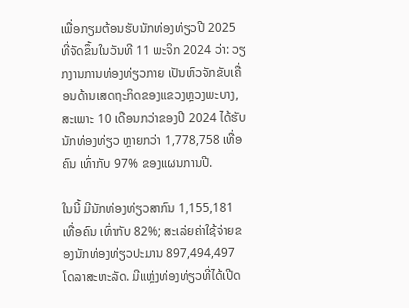ເພື່ອກຽມຕ້ອນຮັບນັກທ່ອງທ່ຽວປີ 2025 ທີ່ຈັດຂຶ້ນໃນວັນທີ 11 ພະຈິກ 2024 ວ່າ: ວຽກງານການທ່ອງທ່ຽວກາຍ ເປັນຫົວຈັກຂັບເຄື່ອນດ້ານເສດຖະກິດຂອງແຂວງຫຼວງພະບາງ, ສະເພາະ 10 ເດືອນກວ່າຂອງປີ 2024 ໄດ້ຮັບນັກທ່ອງທ່ຽວ ຫຼາຍກວ່າ 1,778,758 ເທື່ອຄົນ ເທົ່າກັບ 97% ຂອງແຜນການປີ.

ໃນນີ້ ມີນັກທ່ອງທ່ຽວສາກົນ 1,155,181 ເທື່ອຄົນ ເທົ່າກັບ 82%; ສະເລ່ຍຄ່າໃຊ້ຈ່າຍຂອງນັກທ່ອງທ່ຽວປະມານ 897,494,497 ໂດລາສະຫະລັດ. ມີແຫຼ່ງທ່ອງທ່ຽວທີ່ໄດ້ເປີດ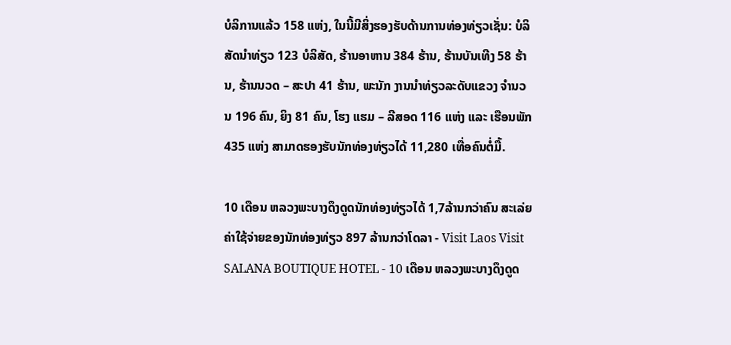ບໍລິການແລ້ວ 158 ແຫ່ງ, ໃນນີ້ມີສິ່ງຮອງຮັບດ້ານການທ່ອງທ່ຽວເຊັ່ນ: ບໍລິສັດນໍາທ່ຽວ 123 ບໍລິສັດ, ຮ້ານອາຫານ 384 ຮ້ານ, ຮ້ານບັນເທີງ 58 ຮ້ານ, ຮ້ານນວດ – ສະປາ 41 ຮ້ານ, ພະນັກ ງານນໍາທ່ຽວລະດັບແຂວງ ຈໍານວນ 196 ຄົນ, ຍິງ 81 ຄົນ, ໂຮງ ແຮມ – ລີສອດ 116 ແຫ່ງ ແລະ ເຮືອນພັກ 435 ແຫ່ງ ສາມາດຮອງຮັບນັກທ່ອງທ່ຽວໄດ້ 11,280 ເທື່ອຄົນຕໍ່ມື້.

10 ເດືອນ ຫລວງພະບາງດຶງດູດນັກທ່ອງທ່ຽວໄດ້ 1,7ລ້ານກວ່າຄົນ ສະເລ່ຍຄ່າໃຊ້ຈ່າຍຂອງນັກທ່ອງທ່ຽວ 897 ລ້ານກວ່າໂດລາ - Visit Laos Visit SALANA BOUTIQUE HOTEL - 10 ເດືອນ ຫລວງພະບາງດຶງດູດ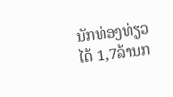ນັກທ່ອງທ່ຽວໄດ້ 1,7ລ້ານກ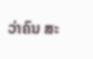ວ່າຄົນ ສະ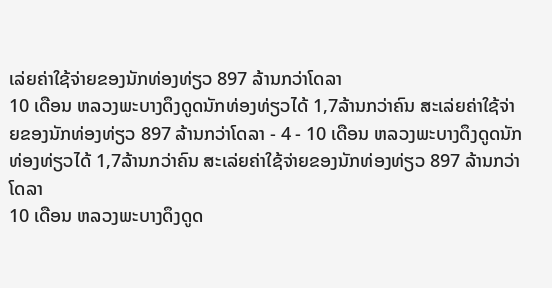ເລ່ຍຄ່າໃຊ້ຈ່າຍຂອງນັກທ່ອງທ່ຽວ 897 ລ້ານກວ່າໂດລາ
10 ເດືອນ ຫລວງພະບາງດຶງດູດນັກທ່ອງທ່ຽວໄດ້ 1,7ລ້ານກວ່າຄົນ ສະເລ່ຍຄ່າໃຊ້ຈ່າຍຂອງນັກທ່ອງທ່ຽວ 897 ລ້ານກວ່າໂດລາ - 4 - 10 ເດືອນ ຫລວງພະບາງດຶງດູດນັກທ່ອງທ່ຽວໄດ້ 1,7ລ້ານກວ່າຄົນ ສະເລ່ຍຄ່າໃຊ້ຈ່າຍຂອງນັກທ່ອງທ່ຽວ 897 ລ້ານກວ່າໂດລາ
10 ເດືອນ ຫລວງພະບາງດຶງດູດ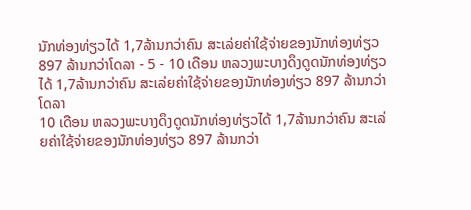ນັກທ່ອງທ່ຽວໄດ້ 1,7ລ້ານກວ່າຄົນ ສະເລ່ຍຄ່າໃຊ້ຈ່າຍຂອງນັກທ່ອງທ່ຽວ 897 ລ້ານກວ່າໂດລາ - 5 - 10 ເດືອນ ຫລວງພະບາງດຶງດູດນັກທ່ອງທ່ຽວໄດ້ 1,7ລ້ານກວ່າຄົນ ສະເລ່ຍຄ່າໃຊ້ຈ່າຍຂອງນັກທ່ອງທ່ຽວ 897 ລ້ານກວ່າໂດລາ
10 ເດືອນ ຫລວງພະບາງດຶງດູດນັກທ່ອງທ່ຽວໄດ້ 1,7ລ້ານກວ່າຄົນ ສະເລ່ຍຄ່າໃຊ້ຈ່າຍຂອງນັກທ່ອງທ່ຽວ 897 ລ້ານກວ່າ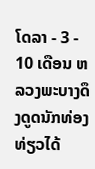ໂດລາ - 3 - 10 ເດືອນ ຫລວງພະບາງດຶງດູດນັກທ່ອງທ່ຽວໄດ້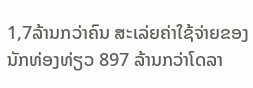1,7ລ້ານກວ່າຄົນ ສະເລ່ຍຄ່າໃຊ້ຈ່າຍຂອງນັກທ່ອງທ່ຽວ 897 ລ້ານກວ່າໂດລາ